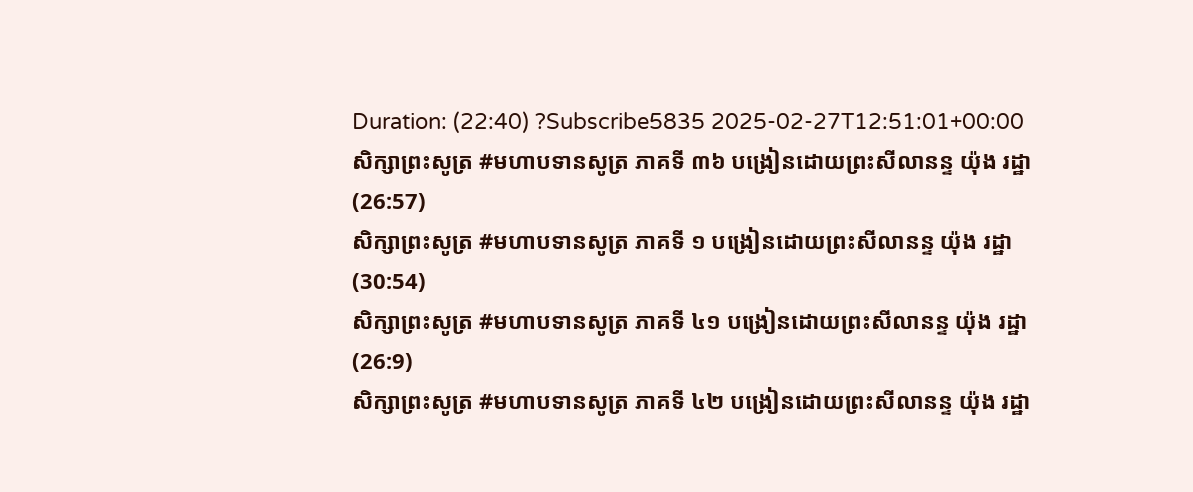Duration: (22:40) ?Subscribe5835 2025-02-27T12:51:01+00:00
សិក្សាព្រះសូត្រ #មហាបទានសូត្រ ភាគទី ៣៦ បង្រៀនដោយព្រះសីលានន្ទ យ៉ុង រដ្ឋា
(26:57)
សិក្សាព្រះសូត្រ #មហាបទានសូត្រ ភាគទី ១ បង្រៀនដោយព្រះសីលានន្ទ យ៉ុង រដ្ឋា
(30:54)
សិក្សាព្រះសូត្រ #មហាបទានសូត្រ ភាគទី ៤១ បង្រៀនដោយព្រះសីលានន្ទ យ៉ុង រដ្ឋា
(26:9)
សិក្សាព្រះសូត្រ #មហាបទានសូត្រ ភាគទី ៤២ បង្រៀនដោយព្រះសីលានន្ទ យ៉ុង រដ្ឋា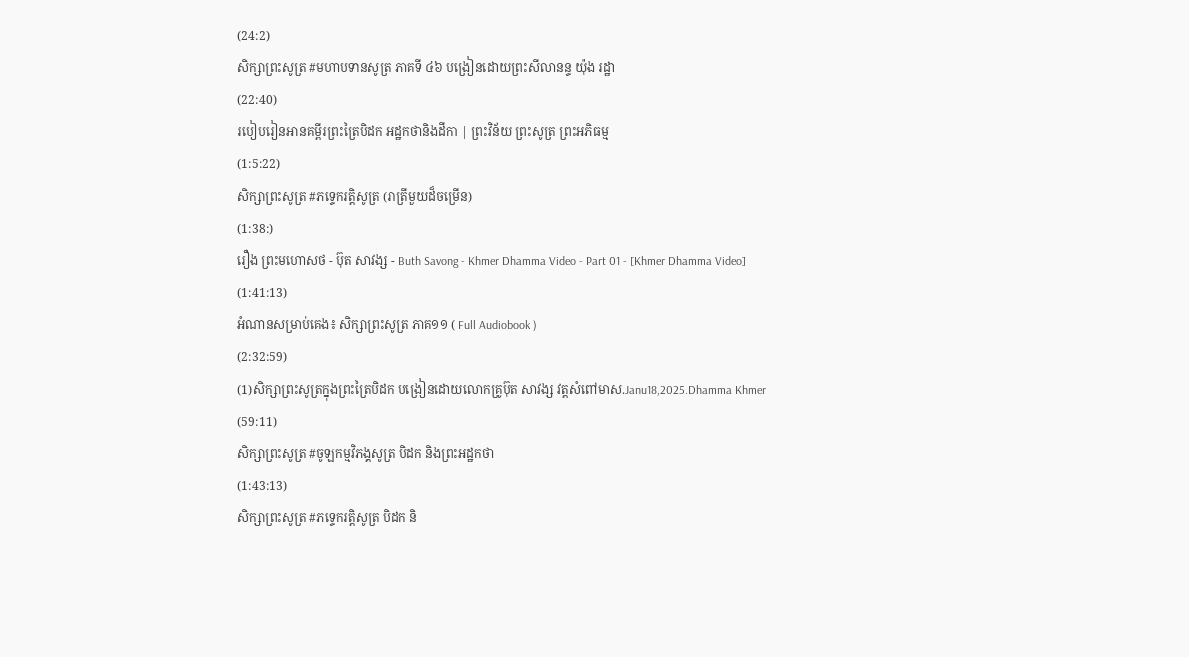(24:2)
សិក្សាព្រះសូត្រ #មហាបទានសូត្រ ភាគទី ៤៦ បង្រៀនដោយព្រះសីលានន្ទ យ៉ុង រដ្ឋា
(22:40)
របៀបរៀនអានគម្ពីរព្រះត្រៃបិដក អដ្ឋកថានិងដីកា | ព្រះវិន័យ ព្រះសូត្រ ព្រះអភិធម្ម
(1:5:22)
សិក្សាព្រះសូត្រ #ភទ្ទេករត្តិសូត្រ (រាត្រីមួយដ៏ចម្រើន)
(1:38:)
រឿង ព្រះមហោសថ - ប៊ុត សាវង្ស - Buth Savong - Khmer Dhamma Video - Part 01 - [Khmer Dhamma Video]
(1:41:13)
អំណានសម្រាប់គេង៖ សិក្សាព្រះសូត្រ ភាគ១១ ( Full Audiobook )
(2:32:59)
(1)សិក្សាព្រះសូត្រក្នុងព្រះត្រៃបិដក បង្រៀនដោយលោកគ្រូប៊ុត សាវង្ស វត្តសំពៅមាស.Janu18,2025.Dhamma Khmer
(59:11)
សិក្សាព្រះសូត្រ #ចូឡកម្មវិភង្គសូត្រ បិដក និងព្រះអដ្ឋកថា
(1:43:13)
សិក្សាព្រះសូត្រ #ភទ្ទេករត្តិសូត្រ បិដក និ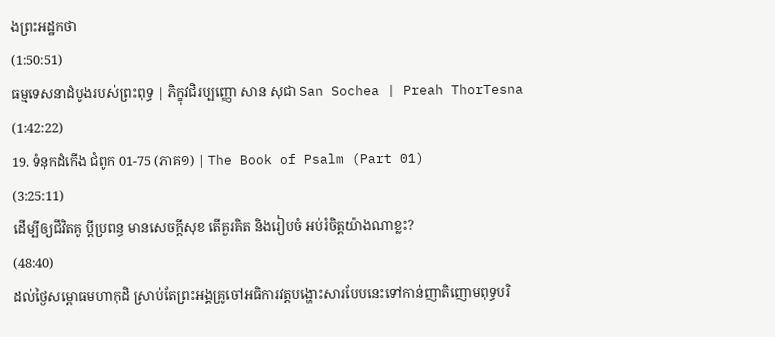ងព្រះអដ្ឋកថា
(1:50:51)
ធម្មទេសនាដំបូងរបស់ព្រះពុទ្ធ | ភិក្ខុវជិរប្បញ្ញោ សាន សុជា San Sochea | Preah ThorTesna
(1:42:22)
19. ទំនុកដំកើង ជំពូក 01-75 (ភាគ១) | The Book of Psalm (Part 01)
(3:25:11)
ដើម្បីឲ្យជីវិតគូ ប្ដីប្រពន្ធ មានសេចក្ដីសុខ តើគួរគិត និងរៀបចំ អប់រំចិត្តយ៉ាងណាខ្លះ?
(48:40)
ដល់ថ្ងៃសម្ពោធមហាកុដិ ស្រាប់តែព្រះអង្គគ្រូចៅអធិការវត្តបង្ហោះសារបែបនេះទៅកាន់ញាតិញោមពុទ្ធបរិ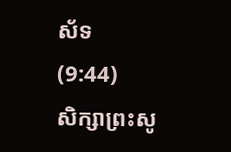ស័ទ
(9:44)
សិក្សាព្រះសូ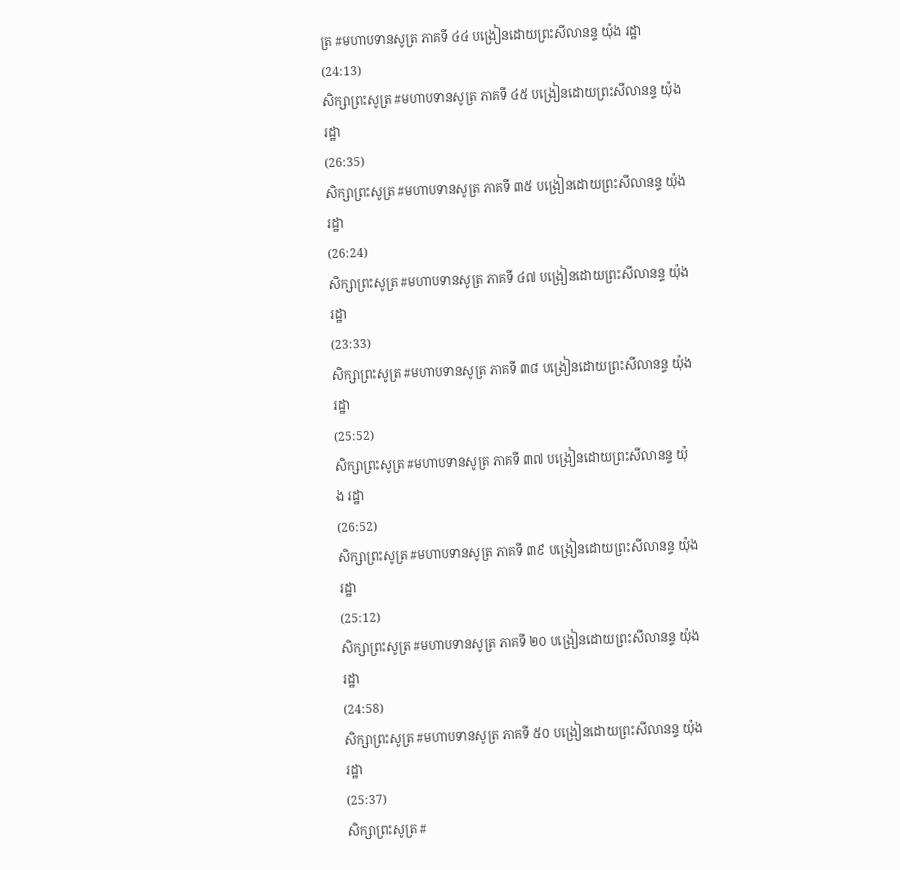ត្រ #មហាបទានសូត្រ ភាគទី ៤៤ បង្រៀនដោយព្រះសីលានន្ទ យ៉ុង រដ្ឋា
(24:13)
សិក្សាព្រះសូត្រ #មហាបទានសូត្រ ភាគទី ៤៥ បង្រៀនដោយព្រះសីលានន្ទ យ៉ុង រដ្ឋា
(26:35)
សិក្សាព្រះសូត្រ #មហាបទានសូត្រ ភាគទី ៣៥ បង្រៀនដោយព្រះសីលានន្ទ យ៉ុង រដ្ឋា
(26:24)
សិក្សាព្រះសូត្រ #មហាបទានសូត្រ ភាគទី ៤៧ បង្រៀនដោយព្រះសីលានន្ទ យ៉ុង រដ្ឋា
(23:33)
សិក្សាព្រះសូត្រ #មហាបទានសូត្រ ភាគទី ៣៨ បង្រៀនដោយព្រះសីលានន្ទ យ៉ុង រដ្ឋា
(25:52)
សិក្សាព្រះសូត្រ #មហាបទានសូត្រ ភាគទី ៣៧ បង្រៀនដោយព្រះសីលានន្ទ យ៉ុង រដ្ឋា
(26:52)
សិក្សាព្រះសូត្រ #មហាបទានសូត្រ ភាគទី ៣៩ បង្រៀនដោយព្រះសីលានន្ទ យ៉ុង រដ្ឋា
(25:12)
សិក្សាព្រះសូត្រ #មហាបទានសូត្រ ភាគទី ២០ បង្រៀនដោយព្រះសីលានន្ទ យ៉ុង រដ្ឋា
(24:58)
សិក្សាព្រះសូត្រ #មហាបទានសូត្រ ភាគទី ៥០ បង្រៀនដោយព្រះសីលានន្ទ យ៉ុង រដ្ឋា
(25:37)
សិក្សាព្រះសូត្រ #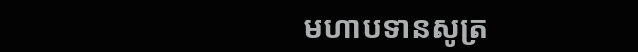មហាបទានសូត្រ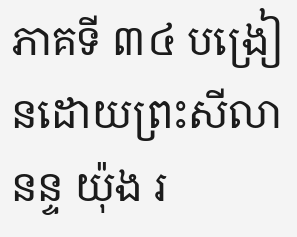ភាគទី ៣៤ បង្រៀនដោយព្រះសីលានន្ទ យ៉ុង រ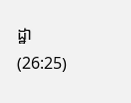ដ្ឋា
(26:25)